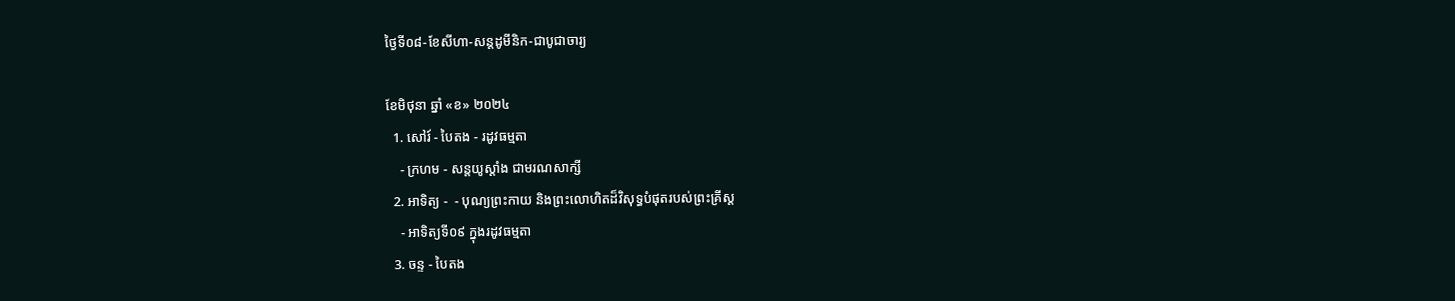ថ្ងៃទី០៨-ខែសីហា-សន្ដដូមីនិក-ជាបូជាចារ្យ

ខែមិថុនា ឆ្នាំ «ខ» ២០២៤
  1. សៅរ៍ - បៃតង - រដូវធម្មតា
    - ក្រហម - សន្ដយូស្ដាំង ជាមរណសាក្សី
  2. អាទិត្យ -  - បុណ្យព្រះកាយ និងព្រះលោហិតដ៏វិសុទ្ធបំផុតរបស់ព្រះគ្រីស្ដ
    - អាទិត្យទី០៩ ក្នុងរដូវធម្មតា
  3. ចន្ទ - បៃតង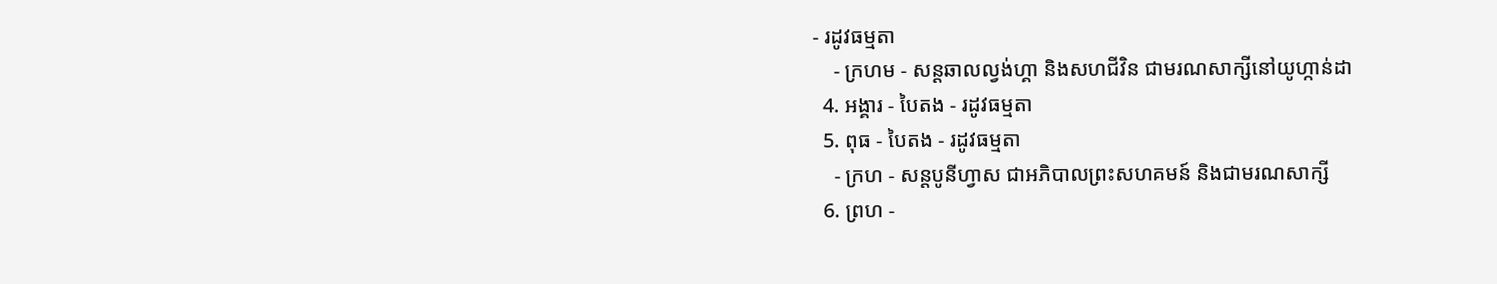- រដូវធម្មតា
    - ក្រហម - សន្ដឆាលល្វង់ហ្គា និងសហជីវិន ជាមរណសាក្សីនៅយូហ្កាន់ដា
  4. អង្គារ - បៃតង - រដូវធម្មតា
  5. ពុធ - បៃតង - រដូវធម្មតា
    - ក្រហ - សន្ដបូនីហ្វាស ជាអភិបាលព្រះសហគមន៍ និងជាមរណសាក្សី
  6. ព្រហ -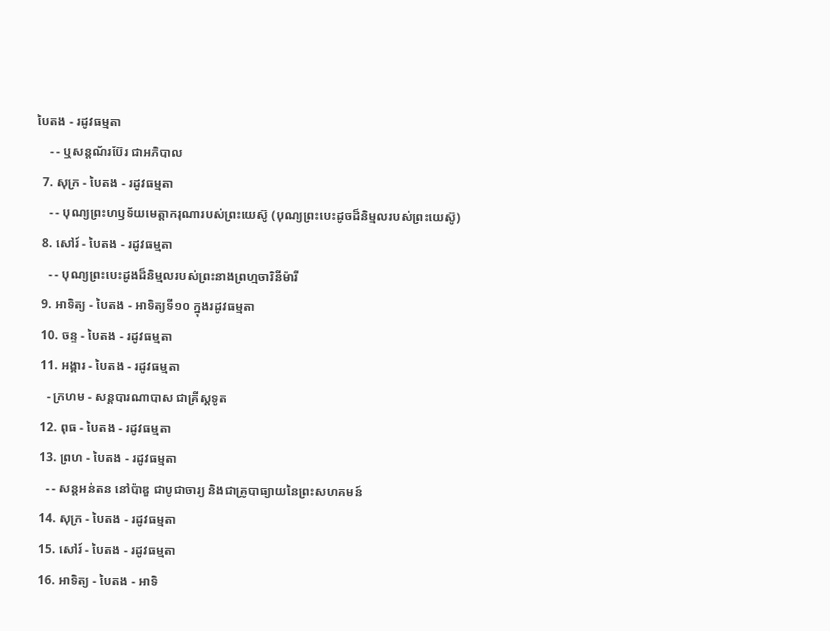បៃតង - រដូវធម្មតា
    - - ឬសន្ដណ័រប៊ែរ ជាអភិបាល
  7. សុក្រ - បៃតង - រដូវធម្មតា
    - - បុណ្យព្រះហឫទ័យមេត្ដាករុណារបស់ព្រះយេស៊ូ (បុណ្យព្រះបេះដូចដ៏និម្មលរបស់ព្រះយេស៊ូ)
  8. សៅរ៍ - បៃតង - រដូវធម្មតា
    - - បុណ្យព្រះបេះដូងដ៏និម្មលរបស់ព្រះនាងព្រហ្មចារិនីម៉ារី
  9. អាទិត្យ - បៃតង - អាទិត្យទី១០ ក្នុងរដូវធម្មតា
  10. ចន្ទ - បៃតង - រដូវធម្មតា
  11. អង្គារ - បៃតង - រដូវធម្មតា
    - ក្រហម - សន្ដបារណាបាស ជាគ្រីស្ដទូត
  12. ពុធ - បៃតង - រដូវធម្មតា
  13. ព្រហ - បៃតង - រដូវធម្មតា
    - - សន្ដអន់តន នៅប៉ាឌួ ជាបូជាចារ្យ និងជាគ្រូបាធ្យាយនៃព្រះសហគមន៍
  14. សុក្រ - បៃតង - រដូវធម្មតា
  15. សៅរ៍ - បៃតង - រដូវធម្មតា
  16. អាទិត្យ - បៃតង - អាទិ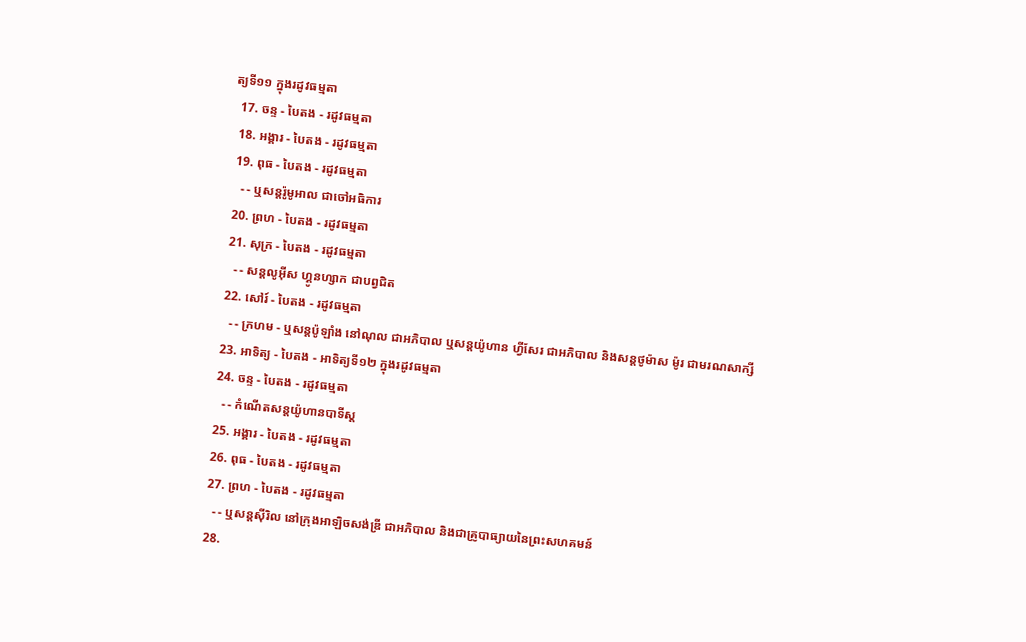ត្យទី១១ ក្នុងរដូវធម្មតា
  17. ចន្ទ - បៃតង - រដូវធម្មតា
  18. អង្គារ - បៃតង - រដូវធម្មតា
  19. ពុធ - បៃតង - រដូវធម្មតា
    - - ឬសន្ដរ៉ូមូអាល ជាចៅអធិការ
  20. ព្រហ - បៃតង - រដូវធម្មតា
  21. សុក្រ - បៃតង - រដូវធម្មតា
    - - សន្ដលូអ៊ីស ហ្គូនហ្សាក ជាបព្វជិត
  22. សៅរ៍ - បៃតង - រដូវធម្មតា
    - - ក្រហម - ឬសន្ដប៉ូឡាំង នៅណុល ជាអភិបាល ឬសន្ដយ៉ូហាន ហ្វីសែរ ជាអភិបាល និងសន្ដថូម៉ាស ម៉ូរ ជាមរណសាក្សី
  23. អាទិត្យ - បៃតង - អាទិត្យទី១២ ក្នុងរដូវធម្មតា
  24. ចន្ទ - បៃតង - រដូវធម្មតា
    - - កំណើតសន្ដយ៉ូហានបាទីស្ដ
  25. អង្គារ - បៃតង - រដូវធម្មតា
  26. ពុធ - បៃតង - រដូវធម្មតា
  27. ព្រហ - បៃតង - រដូវធម្មតា
    - - ឬសន្ដស៊ីរិល នៅក្រុងអាឡិចសង់ឌ្រី ជាអភិបាល និងជាគ្រូបាធ្យាយនៃព្រះសហគមន៍
  28.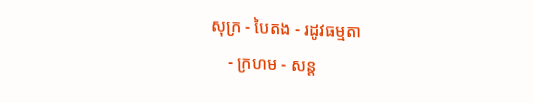សុក្រ - បៃតង - រដូវធម្មតា
    - ក្រហម - សន្ដ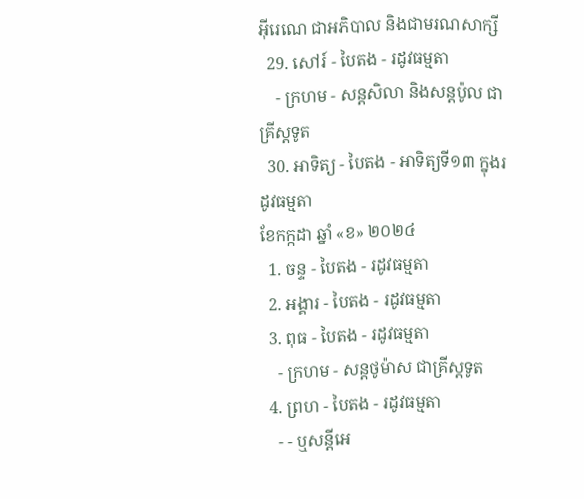អ៊ីរេណេ ជាអភិបាល និងជាមរណសាក្សី
  29. សៅរ៍ - បៃតង - រដូវធម្មតា
    - ក្រហម - សន្ដសិលា និងសន្ដប៉ូល ជាគ្រីស្ដទូត
  30. អាទិត្យ - បៃតង - អាទិត្យទី១៣ ក្នុងរដូវធម្មតា
ខែកក្កដា ឆ្នាំ «ខ» ២០២៤
  1. ចន្ទ - បៃតង - រដូវធម្មតា
  2. អង្គារ - បៃតង - រដូវធម្មតា
  3. ពុធ - បៃតង - រដូវធម្មតា
    - ក្រហម - សន្ដថូម៉ាស ជាគ្រីស្ដទូត
  4. ព្រហ - បៃតង - រដូវធម្មតា
    - - ឬសន្ដីអេ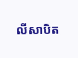លីសាបិត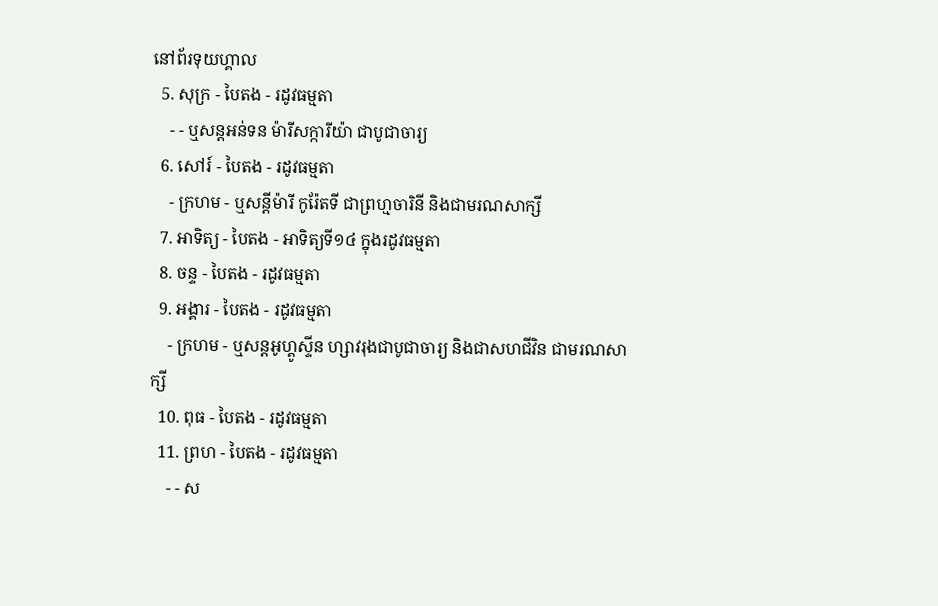នៅព័រទុយហ្គាល
  5. សុក្រ - បៃតង - រដូវធម្មតា
    - - ឬសន្ដអន់ទន ម៉ារីសក្ការីយ៉ា ជាបូជាចារ្យ
  6. សៅរ៍ - បៃតង - រដូវធម្មតា
    - ក្រហម - ឬសន្ដីម៉ារី កូរ៉ែតទី ជាព្រហ្មចារិនី និងជាមរណសាក្សី
  7. អាទិត្យ - បៃតង - អាទិត្យទី១៤ ក្នុងរដូវធម្មតា
  8. ចន្ទ - បៃតង - រដូវធម្មតា
  9. អង្គារ - បៃតង - រដូវធម្មតា
    - ក្រហម - ឬសន្ដអូហ្គូស្ទីន ហ្សាវរុងជាបូជាចារ្យ និងជាសហជីវិន ជាមរណសាក្សី
  10. ពុធ - បៃតង - រដូវធម្មតា
  11. ព្រហ - បៃតង - រដូវធម្មតា
    - - ស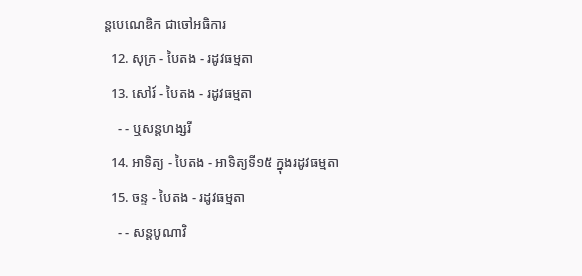ន្ដបេណេឌិក ជាចៅអធិការ
  12. សុក្រ - បៃតង - រដូវធម្មតា
  13. សៅរ៍ - បៃតង - រដូវធម្មតា
    - - ឬសន្ដហង្សរី
  14. អាទិត្យ - បៃតង - អាទិត្យទី១៥ ក្នុងរដូវធម្មតា
  15. ចន្ទ - បៃតង - រដូវធម្មតា
    - - សន្ដបូណាវិ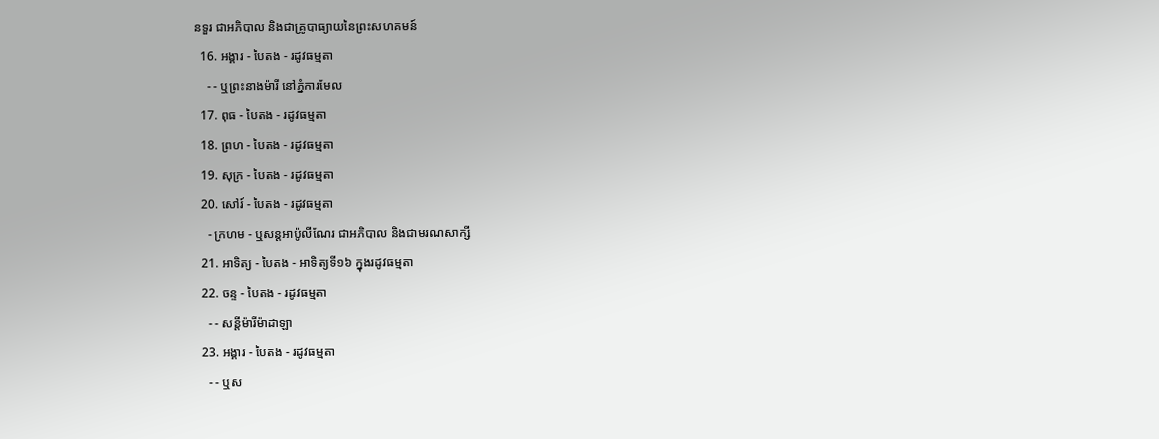នទួរ ជាអភិបាល និងជាគ្រូបាធ្យាយនៃព្រះសហគមន៍
  16. អង្គារ - បៃតង - រដូវធម្មតា
    - - ឬព្រះនាងម៉ារី នៅភ្នំការមែល
  17. ពុធ - បៃតង - រដូវធម្មតា
  18. ព្រហ - បៃតង - រដូវធម្មតា
  19. សុក្រ - បៃតង - រដូវធម្មតា
  20. សៅរ៍ - បៃតង - រដូវធម្មតា
    - ក្រហម - ឬសន្ដអាប៉ូលីណែរ ជាអភិបាល និងជាមរណសាក្សី
  21. អាទិត្យ - បៃតង - អាទិត្យទី១៦ ក្នុងរដូវធម្មតា
  22. ចន្ទ - បៃតង - រដូវធម្មតា
    - - សន្ដីម៉ារីម៉ាដាឡា
  23. អង្គារ - បៃតង - រដូវធម្មតា
    - - ឬស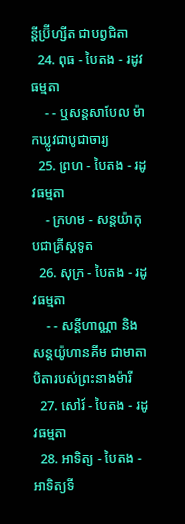ន្ដីប្រ៊ីហ្សីត ជាបព្វជិតា
  24. ពុធ - បៃតង - រដូវធម្មតា
    - - ឬសន្ដសាបែល ម៉ាកឃ្លូវជាបូជាចារ្យ
  25. ព្រហ - បៃតង - រដូវធម្មតា
    - ក្រហម - សន្ដយ៉ាកុបជាគ្រីស្ដទូត
  26. សុក្រ - បៃតង - រដូវធម្មតា
    - - សន្ដីហាណ្ណា និងសន្ដយ៉ូហានគីម ជាមាតាបិតារបស់ព្រះនាងម៉ារី
  27. សៅរ៍ - បៃតង - រដូវធម្មតា
  28. អាទិត្យ - បៃតង - អាទិត្យទី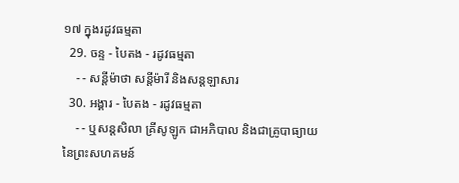១៧ ក្នុងរដូវធម្មតា
  29. ចន្ទ - បៃតង - រដូវធម្មតា
    - - សន្ដីម៉ាថា សន្ដីម៉ារី និងសន្ដឡាសារ
  30. អង្គារ - បៃតង - រដូវធម្មតា
    - - ឬសន្ដសិលា គ្រីសូឡូក ជាអភិបាល និងជាគ្រូបាធ្យាយនៃព្រះសហគមន៍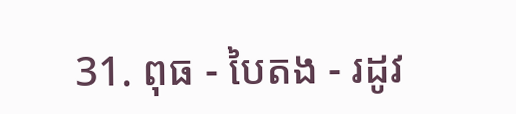31. ពុធ - បៃតង - រដូវ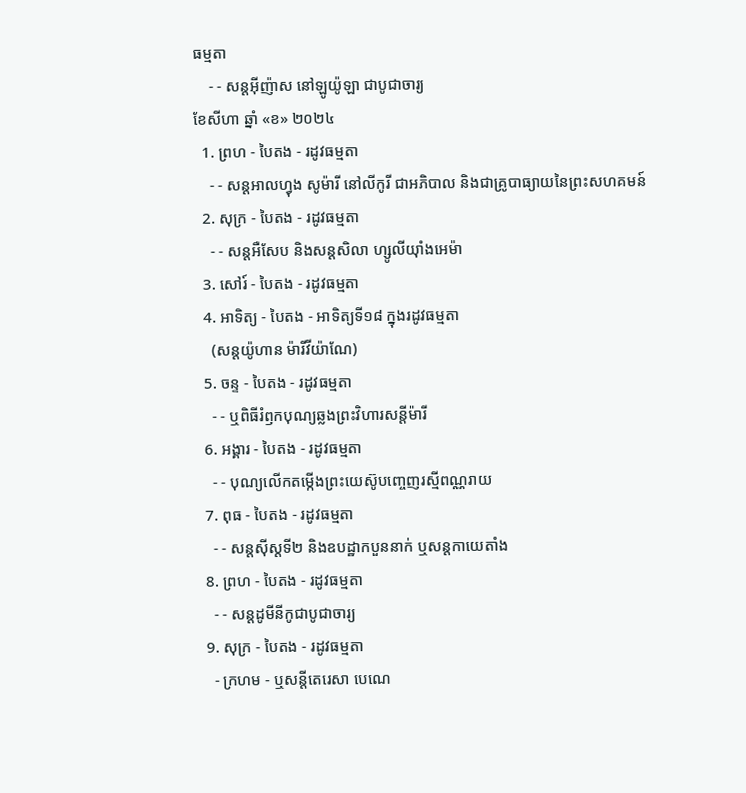ធម្មតា
    - - សន្ដអ៊ីញ៉ាស នៅឡូយ៉ូឡា ជាបូជាចារ្យ
ខែសីហា ឆ្នាំ «ខ» ២០២៤
  1. ព្រហ - បៃតង - រដូវធម្មតា
    - - សន្ដអាលហ្វុង សូម៉ារី នៅលីកូរី ជាអភិបាល និងជាគ្រូបាធ្យាយនៃព្រះសហគមន៍
  2. សុក្រ - បៃតង - រដូវធម្មតា
    - - សន្តអឺសែប និងសន្តសិលា ហ្សូលីយ៉ាំងអេម៉ា
  3. សៅរ៍ - បៃតង - រដូវធម្មតា
  4. អាទិត្យ - បៃតង - អាទិត្យទី១៨ ក្នុងរដូវធម្មតា
    (សន្តយ៉ូហាន ម៉ារីវីយ៉ាណែ)
  5. ចន្ទ - បៃតង - រដូវធម្មតា
    - - ឬពិធីរំឭកបុណ្យឆ្លងព្រះវិហារសន្តីម៉ារី
  6. អង្គារ - បៃតង - រដូវធម្មតា
    - - បុណ្យលើកតម្កើងព្រះយេស៊ូបញ្ចេញរស្មីពណ្ណរាយ
  7. ពុធ - បៃតង - រដូវធម្មតា
    - - សន្តស៊ីស្តទី២ និងឧបដ្ឋាកបួននាក់ ឬសន្តកាយេតាំង
  8. ព្រហ - បៃតង - រដូវធម្មតា
    - - សន្តដូមីនីកូជាបូជាចារ្យ
  9. សុក្រ - បៃតង - រដូវធម្មតា
    - ក្រហម - ឬសន្ដីតេរេសា បេណេ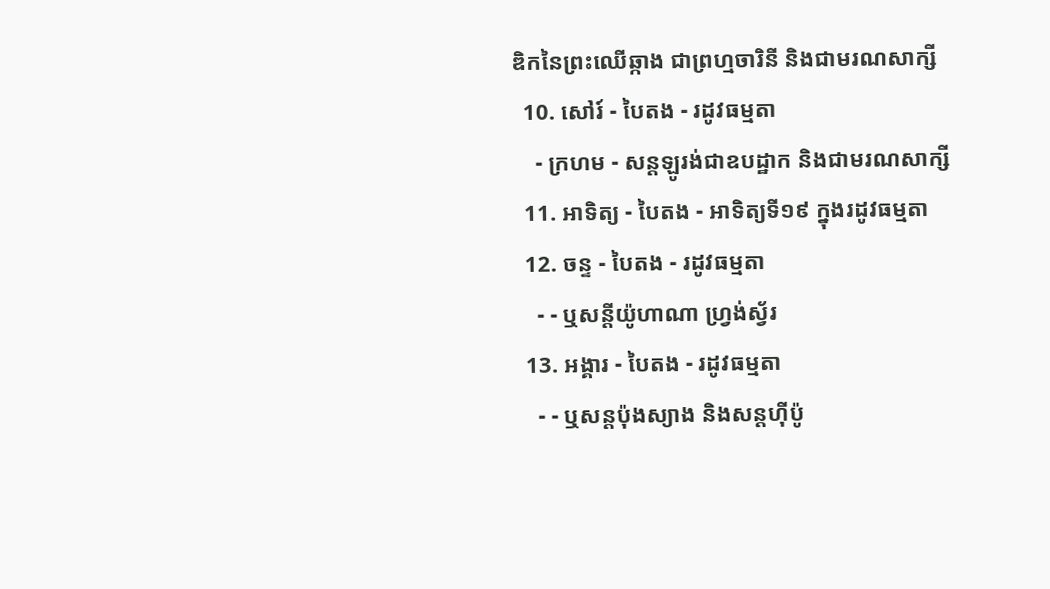ឌិកនៃព្រះឈើឆ្កាង ជាព្រហ្មចារិនី និងជាមរណសាក្សី
  10. សៅរ៍ - បៃតង - រដូវធម្មតា
    - ក្រហម - សន្តឡូរង់ជាឧបដ្ឋាក និងជាមរណសាក្សី
  11. អាទិត្យ - បៃតង - អាទិត្យទី១៩ ក្នុងរដូវធម្មតា
  12. ចន្ទ - បៃតង - រដូវធម្មតា
    - - ឬសន្តីយ៉ូហាណា ហ្រ្វង់ស្វ័រ
  13. អង្គារ - បៃតង - រដូវធម្មតា
    - - ឬសន្តប៉ុងស្យាង និងសន្តហ៊ីប៉ូ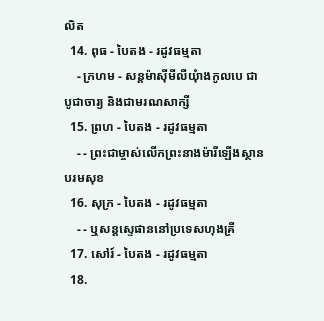លិត
  14. ពុធ - បៃតង - រដូវធម្មតា
    - ក្រហម - សន្តម៉ាស៊ីមីលីយុំាងកូលបេ ជាបូជាចារ្យ និងជាមរណសាក្សី
  15. ព្រហ - បៃតង - រដូវធម្មតា
    - - ព្រះជាម្ចាស់លើកព្រះនាងម៉ារីឡើងស្ថានបរមសុខ
  16. សុក្រ - បៃតង - រដូវធម្មតា
    - - ឬសន្តស្ទេផាននៅប្រទេសហុងគ្រី
  17. សៅរ៍ - បៃតង - រដូវធម្មតា
  18.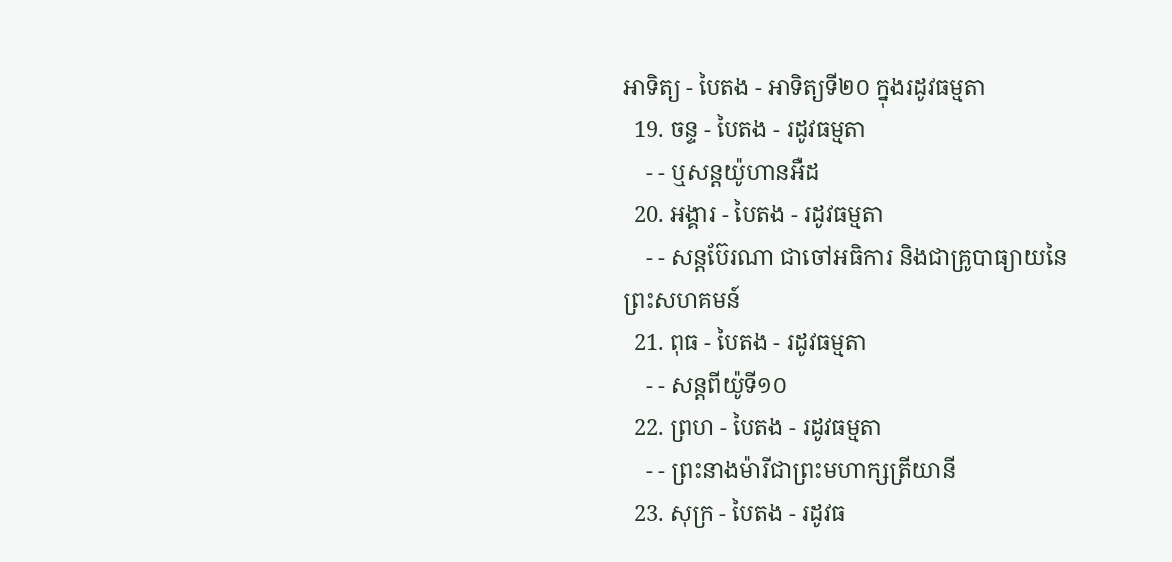អាទិត្យ - បៃតង - អាទិត្យទី២០ ក្នុងរដូវធម្មតា
  19. ចន្ទ - បៃតង - រដូវធម្មតា
    - - ឬសន្តយ៉ូហានអឺដ
  20. អង្គារ - បៃតង - រដូវធម្មតា
    - - សន្តប៊ែរណា ជាចៅអធិការ និងជាគ្រូបាធ្យាយនៃព្រះសហគមន៍
  21. ពុធ - បៃតង - រដូវធម្មតា
    - - សន្តពីយ៉ូទី១០
  22. ព្រហ - បៃតង - រដូវធម្មតា
    - - ព្រះនាងម៉ារីជាព្រះមហាក្សត្រីយានី
  23. សុក្រ - បៃតង - រដូវធ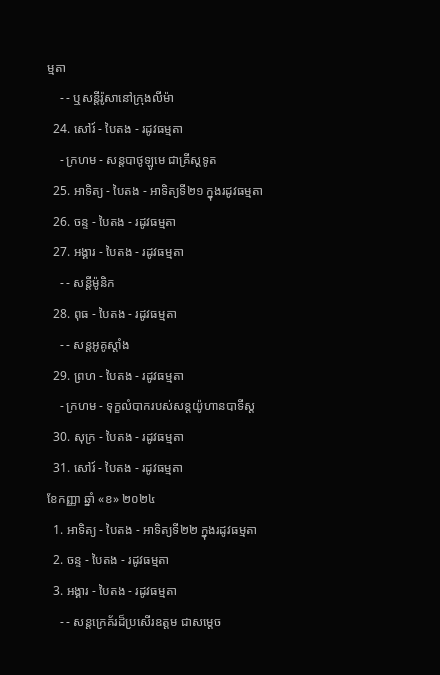ម្មតា
    - - ឬសន្តីរ៉ូសានៅក្រុងលីម៉ា
  24. សៅរ៍ - បៃតង - រដូវធម្មតា
    - ក្រហម - សន្តបាថូឡូមេ ជាគ្រីស្ដទូត
  25. អាទិត្យ - បៃតង - អាទិត្យទី២១ ក្នុងរដូវធម្មតា
  26. ចន្ទ - បៃតង - រដូវធម្មតា
  27. អង្គារ - បៃតង - រដូវធម្មតា
    - - សន្ដីម៉ូនិក
  28. ពុធ - បៃតង - រដូវធម្មតា
    - - សន្តអូគូស្តាំង
  29. ព្រហ - បៃតង - រដូវធម្មតា
    - ក្រហម - ទុក្ខលំបាករបស់សន្តយ៉ូហានបាទីស្ដ
  30. សុក្រ - បៃតង - រដូវធម្មតា
  31. សៅរ៍ - បៃតង - រដូវធម្មតា
ខែកញ្ញា ឆ្នាំ «ខ» ២០២៤
  1. អាទិត្យ - បៃតង - អាទិត្យទី២២ ក្នុងរដូវធម្មតា
  2. ចន្ទ - បៃតង - រដូវធម្មតា
  3. អង្គារ - បៃតង - រដូវធម្មតា
    - - សន្តក្រេគ័រដ៏ប្រសើរឧត្តម ជាសម្ដេច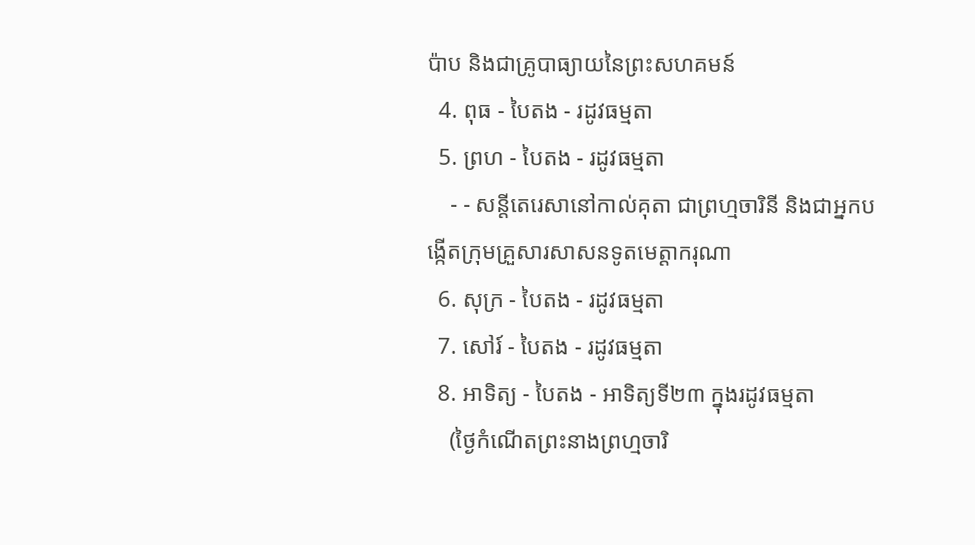ប៉ាប និងជាគ្រូបាធ្យាយនៃព្រះសហគមន៍
  4. ពុធ - បៃតង - រដូវធម្មតា
  5. ព្រហ - បៃតង - រដូវធម្មតា
    - - សន្តីតេរេសានៅកាល់គុតា ជាព្រហ្មចារិនី និងជាអ្នកបង្កើតក្រុមគ្រួសារសាសនទូតមេត្ដាករុណា
  6. សុក្រ - បៃតង - រដូវធម្មតា
  7. សៅរ៍ - បៃតង - រដូវធម្មតា
  8. អាទិត្យ - បៃតង - អាទិត្យទី២៣ ក្នុងរដូវធម្មតា
    (ថ្ងៃកំណើតព្រះនាងព្រហ្មចារិ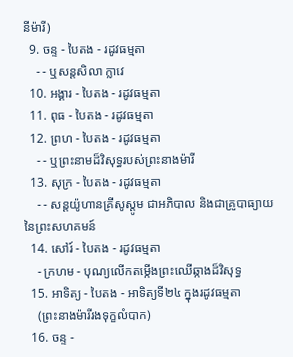នីម៉ារី)
  9. ចន្ទ - បៃតង - រដូវធម្មតា
    - - ឬសន្តសិលា ក្លាវេ
  10. អង្គារ - បៃតង - រដូវធម្មតា
  11. ពុធ - បៃតង - រដូវធម្មតា
  12. ព្រហ - បៃតង - រដូវធម្មតា
    - - ឬព្រះនាមដ៏វិសុទ្ធរបស់ព្រះនាងម៉ារី
  13. សុក្រ - បៃតង - រដូវធម្មតា
    - - សន្តយ៉ូហានគ្រីសូស្តូម ជាអភិបាល និងជាគ្រូបាធ្យាយនៃព្រះសហគមន៍
  14. សៅរ៍ - បៃតង - រដូវធម្មតា
    - ក្រហម - បុណ្យលើកតម្កើងព្រះឈើឆ្កាងដ៏វិសុទ្ធ
  15. អាទិត្យ - បៃតង - អាទិត្យទី២៤ ក្នុងរដូវធម្មតា
    (ព្រះនាងម៉ារីរងទុក្ខលំបាក)
  16. ចន្ទ -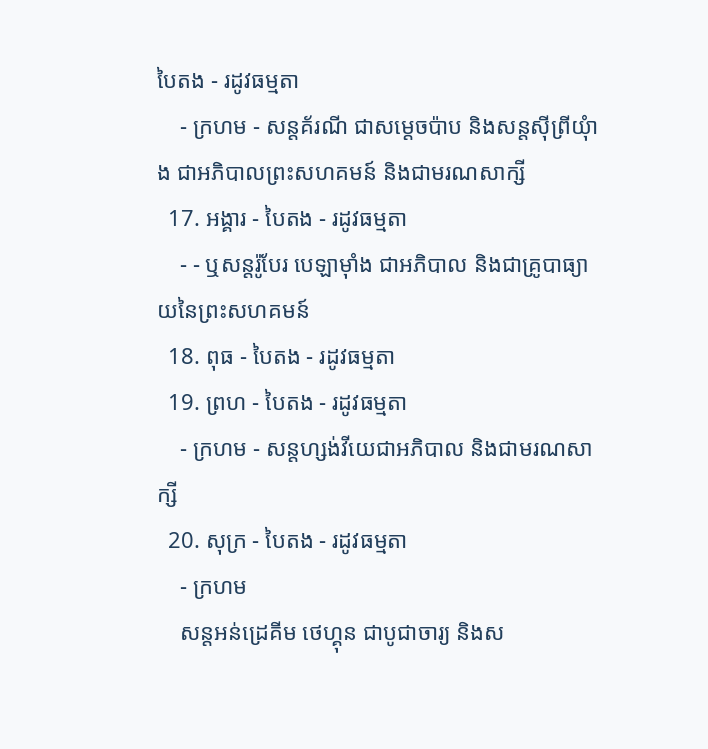បៃតង - រដូវធម្មតា
    - ក្រហម - សន្តគ័រណី ជាសម្ដេចប៉ាប និងសន្តស៊ីព្រីយុំាង ជាអភិបាលព្រះសហគមន៍ និងជាមរណសាក្សី
  17. អង្គារ - បៃតង - រដូវធម្មតា
    - - ឬសន្តរ៉ូបែរ បេឡាម៉ាំង ជាអភិបាល និងជាគ្រូបាធ្យាយនៃព្រះសហគមន៍
  18. ពុធ - បៃតង - រដូវធម្មតា
  19. ព្រហ - បៃតង - រដូវធម្មតា
    - ក្រហម - សន្តហ្សង់វីយេជាអភិបាល និងជាមរណសាក្សី
  20. សុក្រ - បៃតង - រដូវធម្មតា
    - ក្រហម
    សន្តអន់ដ្រេគីម ថេហ្គុន ជាបូជាចារ្យ និងស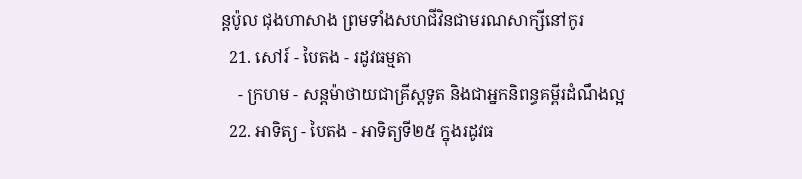ន្តប៉ូល ជុងហាសាង ព្រមទាំងសហជីវិនជាមរណសាក្សីនៅកូរ
  21. សៅរ៍ - បៃតង - រដូវធម្មតា
    - ក្រហម - សន្តម៉ាថាយជាគ្រីស្តទូត និងជាអ្នកនិពន្ធគម្ពីរដំណឹងល្អ
  22. អាទិត្យ - បៃតង - អាទិត្យទី២៥ ក្នុងរដូវធ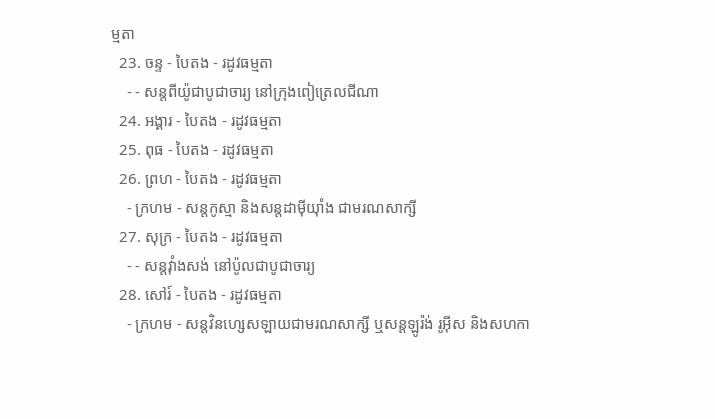ម្មតា
  23. ចន្ទ - បៃតង - រដូវធម្មតា
    - - សន្តពីយ៉ូជាបូជាចារ្យ នៅក្រុងពៀត្រេលជីណា
  24. អង្គារ - បៃតង - រដូវធម្មតា
  25. ពុធ - បៃតង - រដូវធម្មតា
  26. ព្រហ - បៃតង - រដូវធម្មតា
    - ក្រហម - សន្តកូស្មា និងសន្តដាម៉ីយុាំង ជាមរណសាក្សី
  27. សុក្រ - បៃតង - រដូវធម្មតា
    - - សន្តវុាំងសង់ នៅប៉ូលជាបូជាចារ្យ
  28. សៅរ៍ - បៃតង - រដូវធម្មតា
    - ក្រហម - សន្តវិនហ្សេសឡាយជាមរណសាក្សី ឬសន្តឡូរ៉ង់ រូអ៊ីស និងសហកា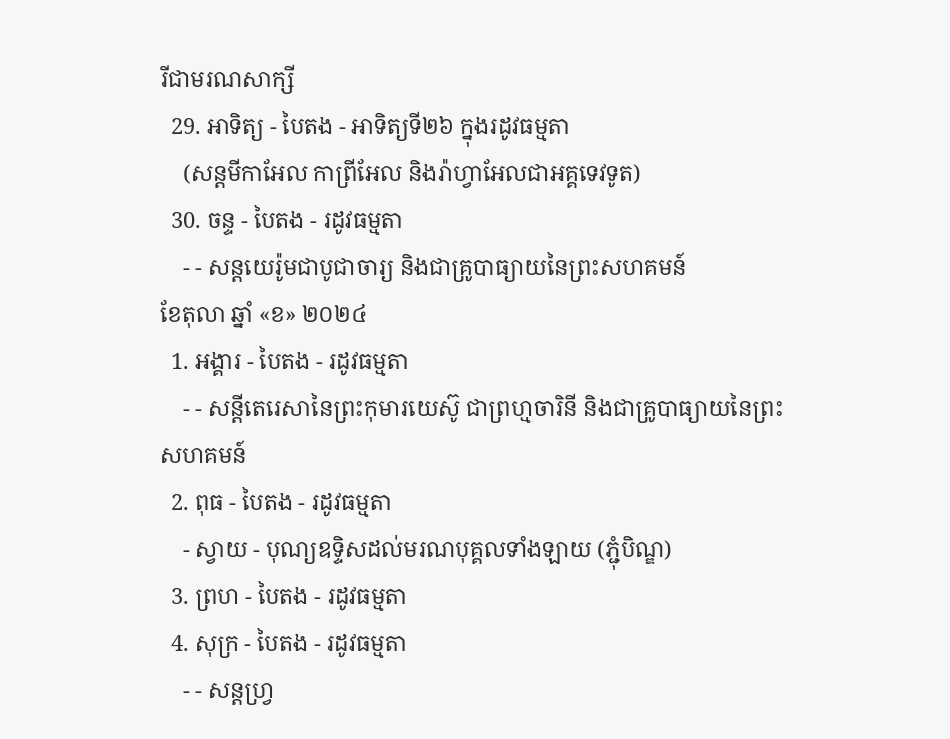រីជាមរណសាក្សី
  29. អាទិត្យ - បៃតង - អាទិត្យទី២៦ ក្នុងរដូវធម្មតា
    (សន្តមីកាអែល កាព្រីអែល និងរ៉ាហ្វាអែលជាអគ្គទេវទូត)
  30. ចន្ទ - បៃតង - រដូវធម្មតា
    - - សន្ដយេរ៉ូមជាបូជាចារ្យ និងជាគ្រូបាធ្យាយនៃព្រះសហគមន៍
ខែតុលា ឆ្នាំ «ខ» ២០២៤
  1. អង្គារ - បៃតង - រដូវធម្មតា
    - - សន្តីតេរេសានៃព្រះកុមារយេស៊ូ ជាព្រហ្មចារិនី និងជាគ្រូបាធ្យាយនៃព្រះសហគមន៍
  2. ពុធ - បៃតង - រដូវធម្មតា
    - ស្វាយ - បុណ្យឧទ្ទិសដល់មរណបុគ្គលទាំងឡាយ (ភ្ជុំបិណ្ឌ)
  3. ព្រហ - បៃតង - រដូវធម្មតា
  4. សុក្រ - បៃតង - រដូវធម្មតា
    - - សន្តហ្វ្រ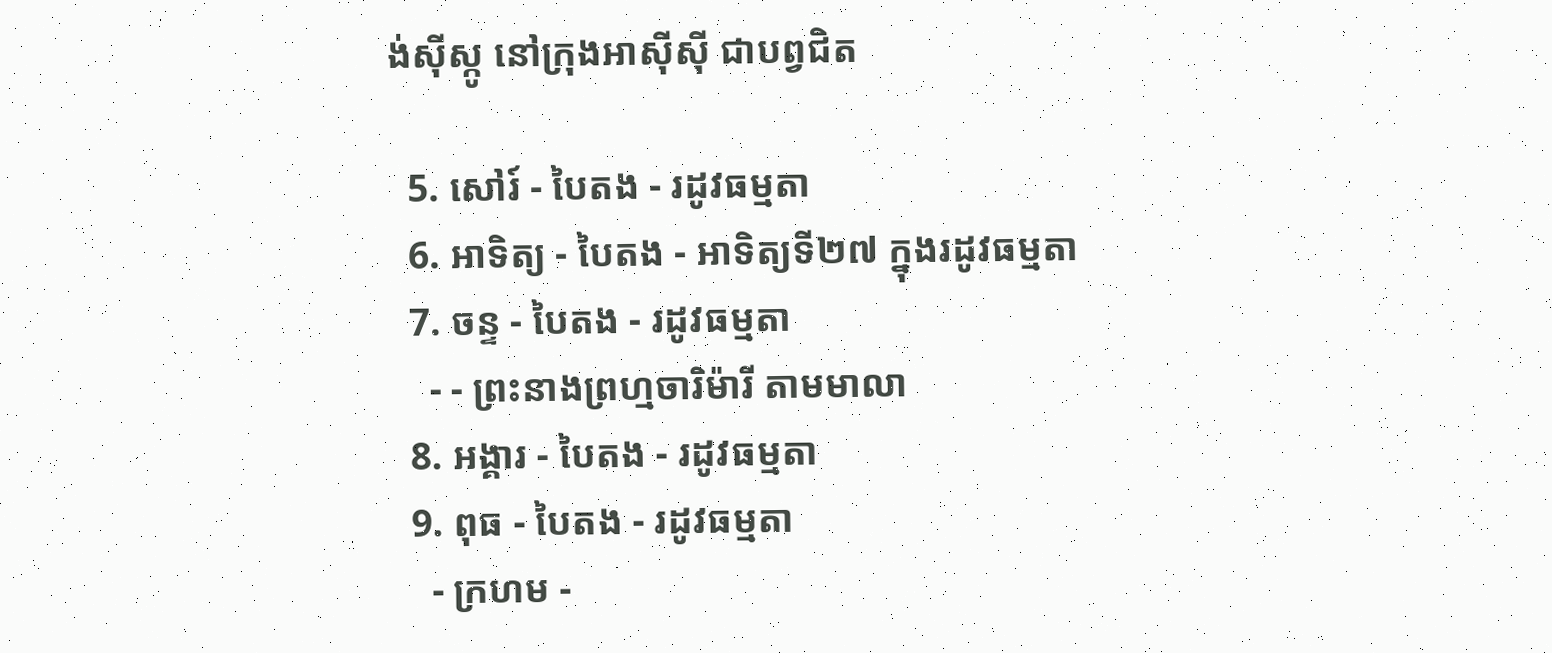ង់ស៊ីស្កូ នៅក្រុងអាស៊ីស៊ី ជាបព្វជិត

  5. សៅរ៍ - បៃតង - រដូវធម្មតា
  6. អាទិត្យ - បៃតង - អាទិត្យទី២៧ ក្នុងរដូវធម្មតា
  7. ចន្ទ - បៃតង - រដូវធម្មតា
    - - ព្រះនាងព្រហ្មចារិម៉ារី តាមមាលា
  8. អង្គារ - បៃតង - រដូវធម្មតា
  9. ពុធ - បៃតង - រដូវធម្មតា
    - ក្រហម -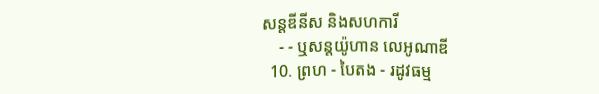សន្តឌីនីស និងសហការី
    - - ឬសន្តយ៉ូហាន លេអូណាឌី
  10. ព្រហ - បៃតង - រដូវធម្ម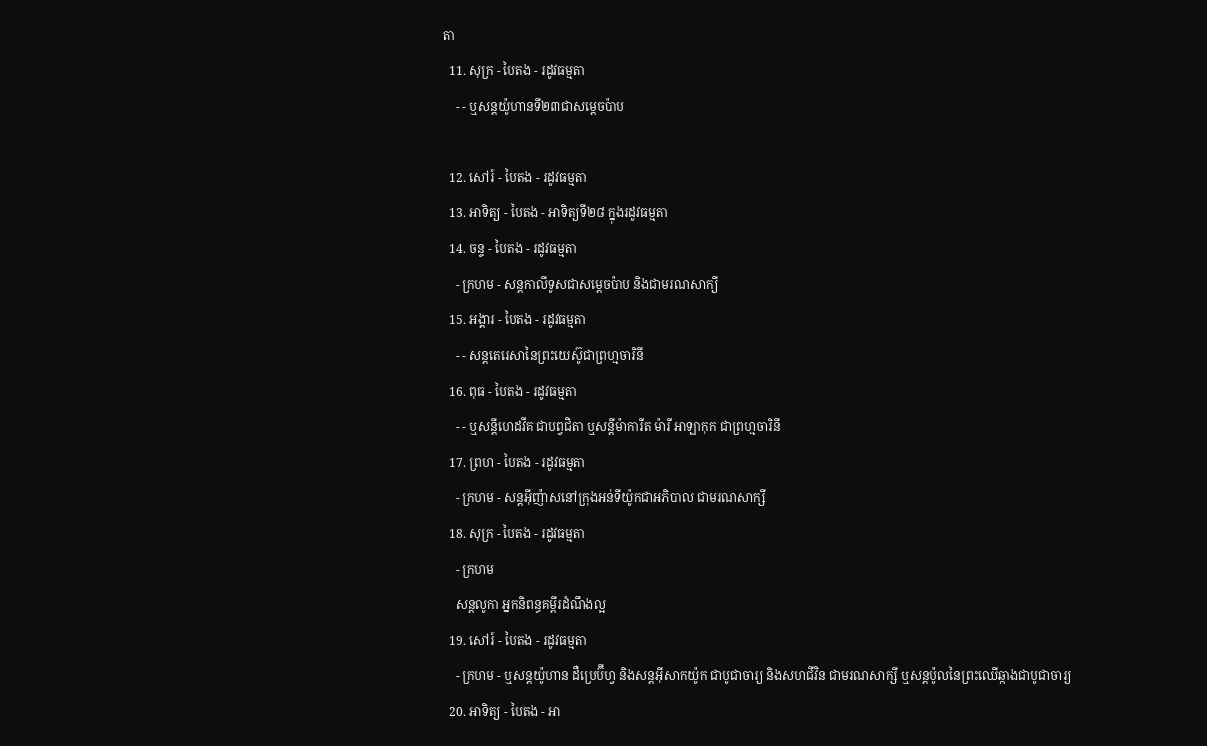តា
  11. សុក្រ - បៃតង - រដូវធម្មតា
    - - ឬសន្តយ៉ូហានទី២៣ជាសម្តេចប៉ាប

  12. សៅរ៍ - បៃតង - រដូវធម្មតា
  13. អាទិត្យ - បៃតង - អាទិត្យទី២៨ ក្នុងរដូវធម្មតា
  14. ចន្ទ - បៃតង - រដូវធម្មតា
    - ក្រហម - សន្ដកាលីទូសជាសម្ដេចប៉ាប និងជាមរណសាក្យី
  15. អង្គារ - បៃតង - រដូវធម្មតា
    - - សន្តតេរេសានៃព្រះយេស៊ូជាព្រហ្មចារិនី
  16. ពុធ - បៃតង - រដូវធម្មតា
    - - ឬសន្ដីហេដវីគ ជាបព្វជិតា ឬសន្ដីម៉ាការីត ម៉ារី អាឡាកុក ជាព្រហ្មចារិនី
  17. ព្រហ - បៃតង - រដូវធម្មតា
    - ក្រហម - សន្តអ៊ីញ៉ាសនៅក្រុងអន់ទីយ៉ូកជាអភិបាល ជាមរណសាក្សី
  18. សុក្រ - បៃតង - រដូវធម្មតា
    - ក្រហម
    សន្តលូកា អ្នកនិពន្ធគម្ពីរដំណឹងល្អ
  19. សៅរ៍ - បៃតង - រដូវធម្មតា
    - ក្រហម - ឬសន្ដយ៉ូហាន ដឺប្រេប៊ីហ្វ និងសន្ដអ៊ីសាកយ៉ូក ជាបូជាចារ្យ និងសហជីវិន ជាមរណសាក្សី ឬសន្ដប៉ូលនៃព្រះឈើឆ្កាងជាបូជាចារ្យ
  20. អាទិត្យ - បៃតង - អា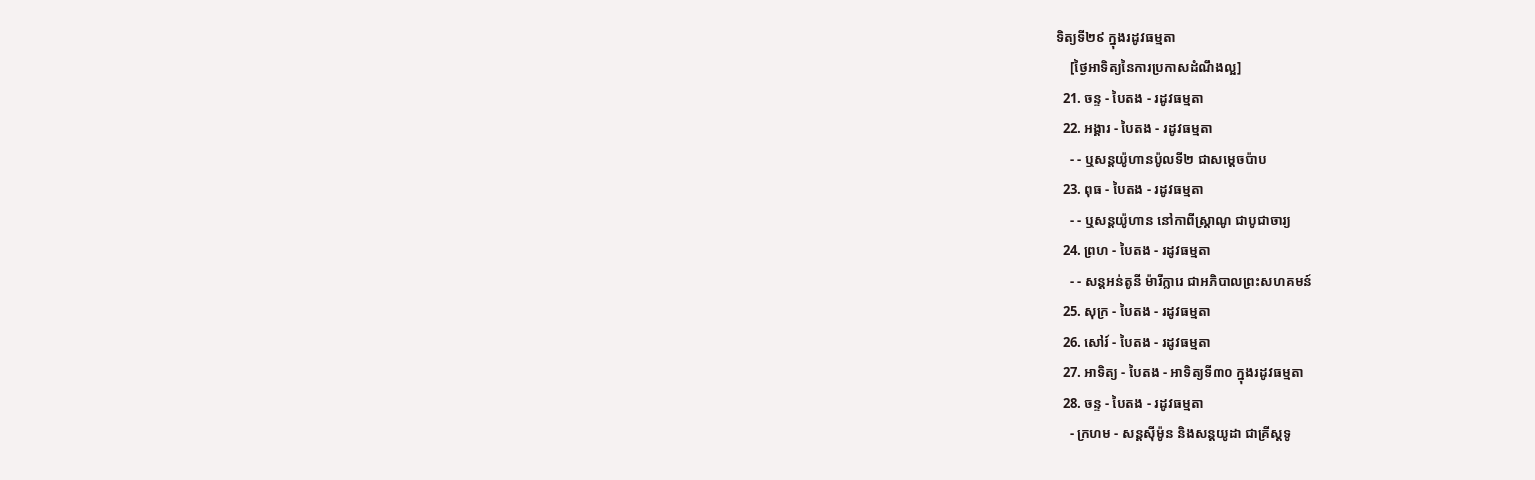ទិត្យទី២៩ ក្នុងរដូវធម្មតា
    [ថ្ងៃអាទិត្យនៃការប្រកាសដំណឹងល្អ]
  21. ចន្ទ - បៃតង - រដូវធម្មតា
  22. អង្គារ - បៃតង - រដូវធម្មតា
    - - ឬសន្តយ៉ូហានប៉ូលទី២ ជាសម្ដេចប៉ាប
  23. ពុធ - បៃតង - រដូវធម្មតា
    - - ឬសន្ដយ៉ូហាន នៅកាពីស្រ្ដាណូ ជាបូជាចារ្យ
  24. ព្រហ - បៃតង - រដូវធម្មតា
    - - សន្តអន់តូនី ម៉ារីក្លារេ ជាអភិបាលព្រះសហគមន៍
  25. សុក្រ - បៃតង - រដូវធម្មតា
  26. សៅរ៍ - បៃតង - រដូវធម្មតា
  27. អាទិត្យ - បៃតង - អាទិត្យទី៣០ ក្នុងរដូវធម្មតា
  28. ចន្ទ - បៃតង - រដូវធម្មតា
    - ក្រហម - សន្ដស៊ីម៉ូន និងសន្ដយូដា ជាគ្រីស្ដទូ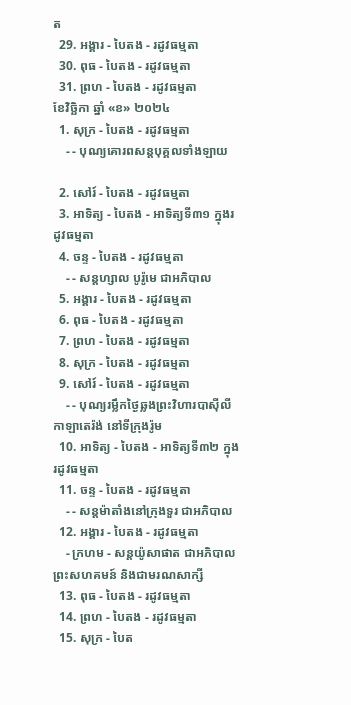ត
  29. អង្គារ - បៃតង - រដូវធម្មតា
  30. ពុធ - បៃតង - រដូវធម្មតា
  31. ព្រហ - បៃតង - រដូវធម្មតា
ខែវិច្ឆិកា ឆ្នាំ «ខ» ២០២៤
  1. សុក្រ - បៃតង - រដូវធម្មតា
    - - បុណ្យគោរពសន្ដបុគ្គលទាំងឡាយ

  2. សៅរ៍ - បៃតង - រដូវធម្មតា
  3. អាទិត្យ - បៃតង - អាទិត្យទី៣១ ក្នុងរដូវធម្មតា
  4. ចន្ទ - បៃតង - រដូវធម្មតា
    - - សន្ដហ្សាល បូរ៉ូមេ ជាអភិបាល
  5. អង្គារ - បៃតង - រដូវធម្មតា
  6. ពុធ - បៃតង - រដូវធម្មតា
  7. ព្រហ - បៃតង - រដូវធម្មតា
  8. សុក្រ - បៃតង - រដូវធម្មតា
  9. សៅរ៍ - បៃតង - រដូវធម្មតា
    - - បុណ្យរម្លឹកថ្ងៃឆ្លងព្រះវិហារបាស៊ីលីកាឡាតេរ៉ង់ នៅទីក្រុងរ៉ូម
  10. អាទិត្យ - បៃតង - អាទិត្យទី៣២ ក្នុងរដូវធម្មតា
  11. ចន្ទ - បៃតង - រដូវធម្មតា
    - - សន្ដម៉ាតាំងនៅក្រុងទួរ ជាអភិបាល
  12. អង្គារ - បៃតង - រដូវធម្មតា
    - ក្រហម - សន្ដយ៉ូសាផាត ជាអភិបាលព្រះសហគមន៍ និងជាមរណសាក្សី
  13. ពុធ - បៃតង - រដូវធម្មតា
  14. ព្រហ - បៃតង - រដូវធម្មតា
  15. សុក្រ - បៃត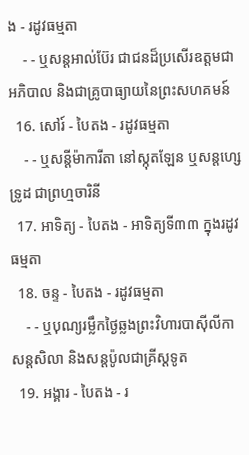ង - រដូវធម្មតា
    - - ឬសន្ដអាល់ប៊ែរ ជាជនដ៏ប្រសើរឧត្ដមជាអភិបាល និងជាគ្រូបាធ្យាយនៃព្រះសហគមន៍
  16. សៅរ៍ - បៃតង - រដូវធម្មតា
    - - ឬសន្ដីម៉ាការីតា នៅស្កុតឡែន ឬសន្ដហ្សេទ្រូដ ជាព្រហ្មចារិនី
  17. អាទិត្យ - បៃតង - អាទិត្យទី៣៣ ក្នុងរដូវធម្មតា
  18. ចន្ទ - បៃតង - រដូវធម្មតា
    - - ឬបុណ្យរម្លឹកថ្ងៃឆ្លងព្រះវិហារបាស៊ីលីកាសន្ដសិលា និងសន្ដប៉ូលជាគ្រីស្ដទូត
  19. អង្គារ - បៃតង - រ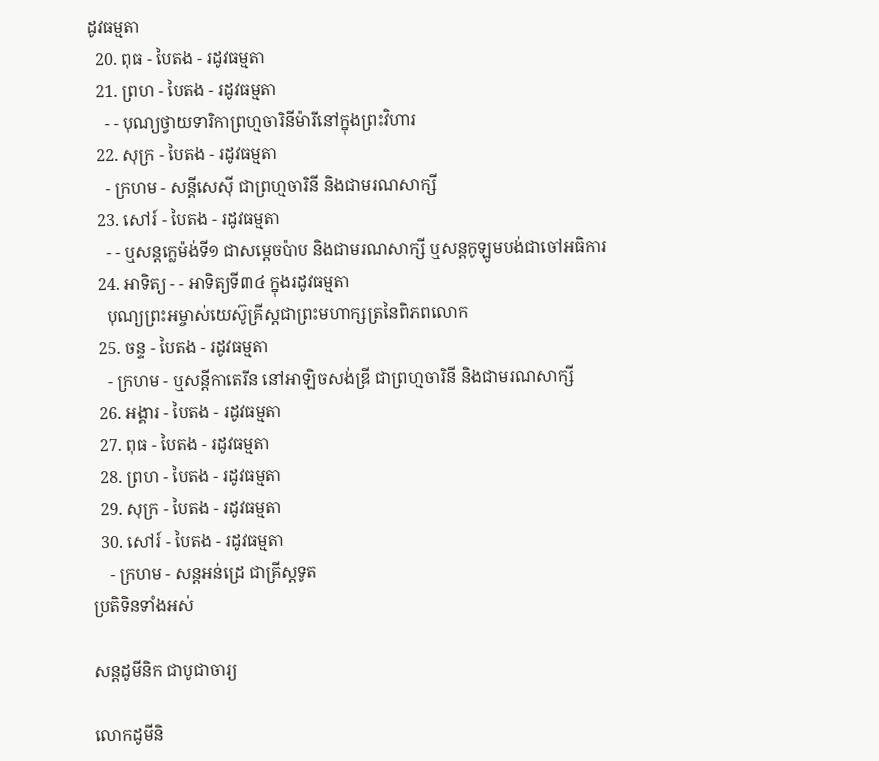ដូវធម្មតា
  20. ពុធ - បៃតង - រដូវធម្មតា
  21. ព្រហ - បៃតង - រដូវធម្មតា
    - - បុណ្យថ្វាយទារិកាព្រហ្មចារិនីម៉ារីនៅក្នុងព្រះវិហារ
  22. សុក្រ - បៃតង - រដូវធម្មតា
    - ក្រហម - សន្ដីសេស៊ី ជាព្រហ្មចារិនី និងជាមរណសាក្សី
  23. សៅរ៍ - បៃតង - រដូវធម្មតា
    - - ឬសន្ដក្លេម៉ង់ទី១ ជាសម្ដេចប៉ាប និងជាមរណសាក្សី ឬសន្ដកូឡូមបង់ជាចៅអធិការ
  24. អាទិត្យ - - អាទិត្យទី៣៤ ក្នុងរដូវធម្មតា
    បុណ្យព្រះអម្ចាស់យេស៊ូគ្រីស្ដជាព្រះមហាក្សត្រនៃពិភពលោក
  25. ចន្ទ - បៃតង - រដូវធម្មតា
    - ក្រហម - ឬសន្ដីកាតេរីន នៅអាឡិចសង់ឌ្រី ជាព្រហ្មចារិនី និងជាមរណសាក្សី
  26. អង្គារ - បៃតង - រដូវធម្មតា
  27. ពុធ - បៃតង - រដូវធម្មតា
  28. ព្រហ - បៃតង - រដូវធម្មតា
  29. សុក្រ - បៃតង - រដូវធម្មតា
  30. សៅរ៍ - បៃតង - រដូវធម្មតា
    - ក្រហម - សន្ដអន់ដ្រេ ជាគ្រីស្ដទូត
ប្រតិទិនទាំងអស់

សន្ដដូមីនិក ជាបូជាចារ្យ

លោកដូមីនិ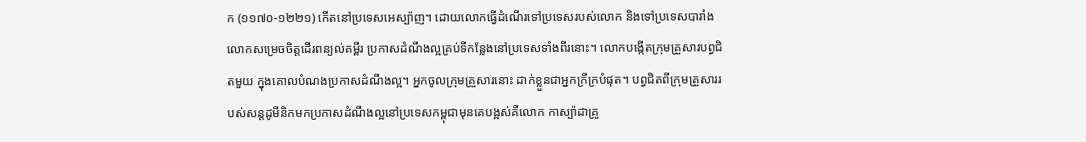ក (១១៧០-១២២១) កើតនៅប្រទេសអេស្ប៉ាញ។ ដោយលោកធ្វើដំណើរទៅប្រទេសរបស់លោក និងទៅប្រទេសបារាំង លោកសម្រេចចិត្តដើរពន្យល់គម្ពីរ ប្រកាសដំណឹងល្អគ្រប់ទីកន្លែងនៅប្រទេសទាំងពីរនោះ។ លោកបង្កើតក្រុមគ្រួសារបព្វជិតមួយ ក្នុងគោលបំណងប្រកាសដំណឹងល្អ។ អ្នកចូលក្រុមគ្រួសារនោះ ដាក់ខ្លួនជាអ្នកក្រីក្របំផុត។ បព្វជិតពីក្រុមគ្រួសាររបស់សន្តដូមីនិកមកប្រកាសដំណឹងល្អនៅប្រទេសកម្ពុជាមុនគេបង្អស់គឺលោក កាស្ប៉ាដាគ្រូ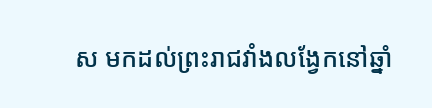ស មកដល់ព្រះរាជវាំងលង្វែកនៅឆ្នាំ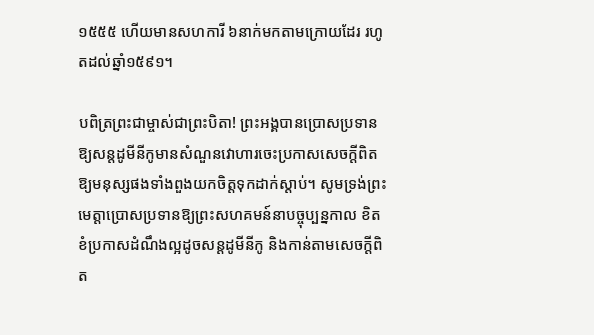១៥៥៥ ហើយមានសហការី ៦នាក់មកតាមក្រោយដែរ រហូតដល់ឆ្នាំ១៥៩១។

បពិត្រព្រះជាម្ចាស់ជាព្រះបិតា! ព្រះអង្គបានប្រោសប្រទានឱ្យសន្តដូមីនីកូមានសំណួនវោហារចេះប្រកាសសេចក្តីពិតឱ្យមនុស្សផងទាំងពួងយកចិត្តទុកដាក់ស្តាប់។ សូមទ្រង់ព្រះមេត្តាប្រោសប្រទានឱ្យព្រះសហគមន៍នាបច្ចុប្បន្នកាល ខិតខំប្រកាសដំណឹងល្អដូចសន្តដូមីនីកូ និងកាន់តាមសេចក្តីពិត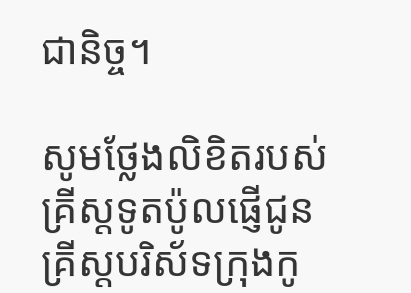ជានិច្ច។

សូមថ្លែងលិខិតរបស់គ្រីស្ដទូតប៉ូលផ្ញើជូនគ្រីស្ដបរិស័ទក្រុងកូ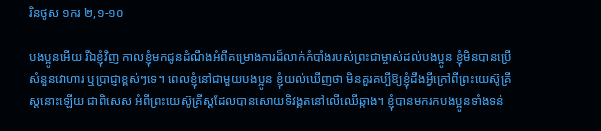រិនថូស ១ករ ២,១-១០

បង‌ប្អូនអើយ រីឯខ្ញុំវិញ កាលខ្ញុំមកជូនដំណឹងអំពីគម្រោង‌ការដ៏លាក់កំបាំងរបស់ព្រះ‌ជាម្ចាស់ដល់បង‌ប្អូន ខ្ញុំមិនបានប្រើសំនួន‌វោហារ ឬប្រាជ្ញាខ្ពស់ៗទេ។ ពេលខ្ញុំនៅជាមួយបង‌ប្អូន ខ្ញុំយល់ឃើញថា មិនគួរគប្បីឱ្យខ្ញុំដឹងអ្វីក្រៅពីព្រះ‌យេស៊ូ‌គ្រីស្តនោះឡើយ ជាពិសេស អំពីព្រះ‌យេស៊ូ‌គ្រីស្តដែលបានសោយទិវង្គតនៅលើឈើឆ្កាង។ ខ្ញុំបានមករកបង‌ប្អូនទាំងទន់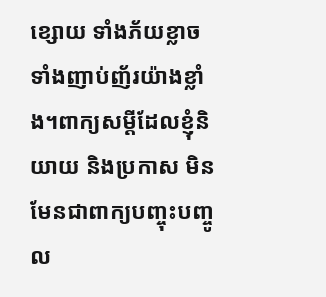ខ្សោយ ទាំងភ័យខ្លាច ទាំងញាប់ញ័រយ៉ាងខ្លាំង។ពាក្យសម្ដីដែលខ្ញុំនិយាយ និងប្រកាស មិនមែនជាពាក្យបញ្ចុះ‌បញ្ចូល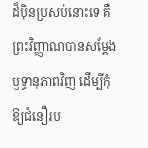ដ៏ប៉ិន‌ប្រសប់នោះទេ គឺព្រះ‌វិញ្ញាណបានសម្ដែងឫទ្ធា‌នុភាពវិញ ដើម្បីកុំឱ្យជំនឿរប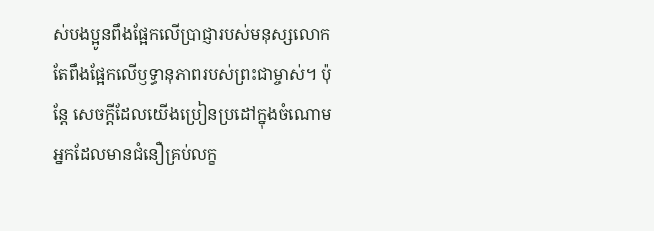ស់បង‌ប្អូនពឹងផ្អែកលើប្រាជ្ញារបស់មនុស្សលោក តែពឹងផ្អែកលើឫទ្ធា‌នុភាពរបស់ព្រះ‌ជាម្ចាស់។ ប៉ុន្តែ សេចក្ដីដែលយើងប្រៀន‌ប្រដៅក្នុងចំណោមអ្នកដែលមានជំនឿគ្រប់លក្ខ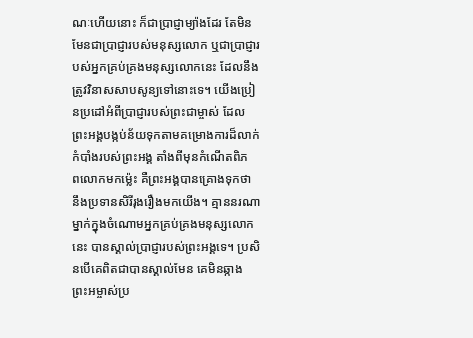ណៈហើយនោះ ក៏ជាប្រាជ្ញាម្យ៉ាងដែរ តែមិនមែនជាប្រាជ្ញារបស់មនុស្សលោក ឬជាប្រាជ្ញារបស់អ្នកគ្រប់‌គ្រងមនុស្សលោកនេះ ដែលនឹងត្រូវវិនាសសាប‌សូន្យទៅនោះទេ។ យើងប្រៀន‌ប្រដៅអំពីប្រាជ្ញារបស់ព្រះ‌ជាម្ចាស់ ដែលព្រះ‌អង្គបង្កប់ន័យទុកតាមគម្រោង‌ការដ៏លាក់កំបាំងរបស់ព្រះ‌អង្គ តាំងពីមុនកំណើតពិភព‌លោកមកម៉្លេះ គឺព្រះ‌អង្គបានគ្រោងទុកថា នឹងប្រទានសិរី‌រុងរឿងមកយើង។ គ្មាននរណាម្នាក់ក្នុងចំណោមអ្នកគ្រប់‌គ្រងមនុស្សលោកនេះ បានស្គាល់ប្រាជ្ញារបស់ព្រះ‌អង្គទេ។ ប្រសិនបើគេពិតជាបានស្គាល់មែន គេមិនឆ្កាងព្រះ‌អម្ចាស់ប្រ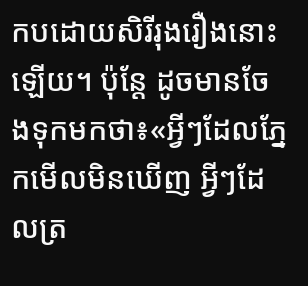កបដោយសិរី‌រុងរឿងនោះឡើយ។ ប៉ុន្តែ ដូចមានចែងទុកមកថា៖«អ្វីៗដែលភ្នែកមើលមិនឃើញ អ្វីៗដែលត្រ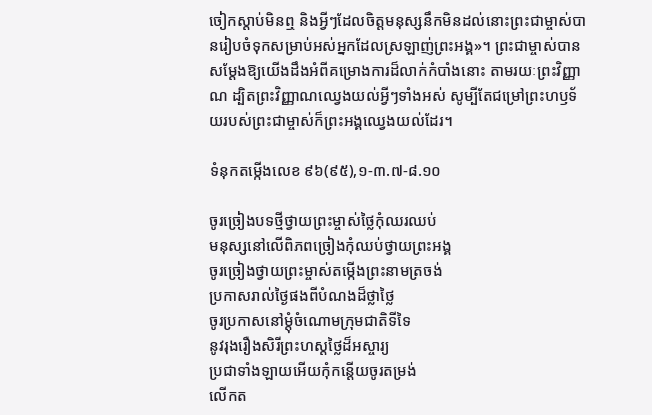ចៀកស្ដាប់មិនឮ និងអ្វីៗដែលចិត្តមនុស្សនឹកមិនដល់នោះព្រះ‌ជាម្ចាស់បានរៀបចំទុកសម្រាប់អស់អ្នកដែលស្រឡាញ់ព្រះ‌អង្គ»។ ព្រះ‌ជាម្ចាស់បានសម្ដែងឱ្យយើងដឹងអំពីគម្រោង‌ការដ៏លាក់កំបាំងនោះ តាម‌រយៈព្រះ‌វិញ្ញាណ ដ្បិតព្រះ‌វិញ្ញាណឈ្វេងយល់អ្វីៗទាំងអស់ សូម្បីតែជម្រៅព្រះ‌ហឫទ័យរបស់ព្រះ‌ជាម្ចាស់ក៏ព្រះ‌អង្គឈ្វេងយល់ដែរ។

ទំនុកតម្កើងលេខ ៩៦(៩៥),១-៣.៧-៨.១០

ចូរច្រៀងបទថ្មីថ្វាយព្រះម្ចាស់ថ្លៃកុំឈរឈប់
មនុស្សនៅលើពិភពច្រៀងកុំឈប់ថ្វាយព្រះអង្គ
ចូរច្រៀងថ្វាយព្រះម្ចាស់តម្កើងព្រះនាមត្រចង់
ប្រកាសរាល់ថ្ងៃផងពីបំណងដ៏ថ្លាថ្លៃ
ចូរប្រកាសនៅម្តុំចំណោមក្រុមជាតិទីទៃ
នូវរុងរឿងសិរីព្រះហស្តថ្លៃដ៏អស្ចារ្យ
ប្រជាទាំងឡាយអើយកុំកន្តើយចូរតម្រង់
លើកត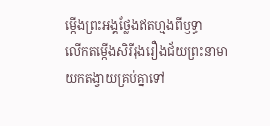ម្កើងព្រះអង្គថ្លែងឥតហ្មងពីឫទ្ធា
លើកតម្កើងសិរីរុងរឿងជ័យព្រះនាមា
យកតង្វាយគ្រប់គ្នាទៅ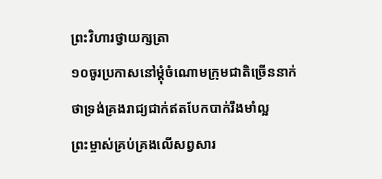ព្រះវិហារថ្វាយក្សត្រា
១០ចូរប្រកាសនៅម្តុំចំណោមក្រុមជាតិច្រើននាក់
ថាទ្រង់គ្រងរាជ្យជាក់ឥតបែកបាក់រឹងមាំល្អ
ព្រះម្ចាស់គ្រប់គ្រងលើសព្វសារ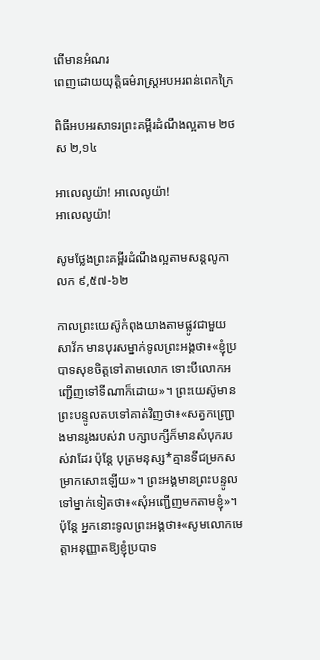ពើមានអំណរ
ពេញដោយយុត្តិធម៌រាស្រ្តអបអរពន់ពេកក្រៃ

ពិធីអបអរសាទរព្រះគម្ពីរដំណឹងល្អតាម ២ថស ២,១៤

អាលេលូយ៉ា! អាលេលូយ៉ា!
អាលេលូយ៉ា!

សូមថ្លែងព្រះគម្ពីរដំណឹងល្អតាមសន្តលូកា លក ៩,៥៧-៦២

កាលព្រះ‌យេស៊ូកំពុងយាងតាមផ្លូវជាមួយសាវ័ក មានបុរសម្នាក់ទូលព្រះ‌អង្គថា៖«ខ្ញុំប្របាទសុខចិត្តទៅតាមលោក ទោះបីលោកអញ្ជើញទៅទីណាក៏ដោយ»។ ព្រះ‌យេស៊ូមានព្រះ‌បន្ទូលតបទៅគាត់វិញថា៖«សត្វកញ្ជ្រោងមានរូងរបស់វា បក្សា‌បក្សីក៏មានសំបុករបស់វាដែរ ប៉ុន្តែ បុត្រមនុស្ស*គ្មានទីជម្រកសម្រាកសោះឡើយ»។ ព្រះ‌អង្គមានព្រះ‌បន្ទូលទៅម្នាក់ទៀតថា៖«សុំអញ្ជើញមកតាមខ្ញុំ»។ ប៉ុន្តែ អ្នកនោះទូលព្រះ‌អង្គថា៖«សូមលោកមេត្តាអនុញ្ញាតឱ្យខ្ញុំប្របាទ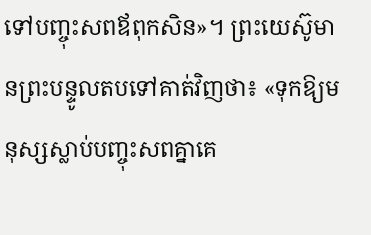ទៅបញ្ចុះសពឪពុកសិន»។ ព្រះ‌យេស៊ូមានព្រះ‌បន្ទូលតបទៅគាត់វិញថា៖ «ទុកឱ្យមនុស្សស្លាប់បញ្ចុះសពគ្នាគេ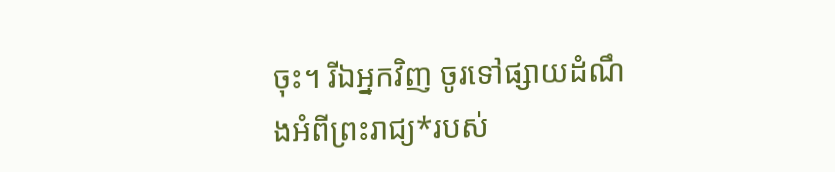ចុះ។ រីឯអ្នកវិញ ចូរទៅផ្សាយដំណឹងអំពីព្រះ‌រាជ្យ*របស់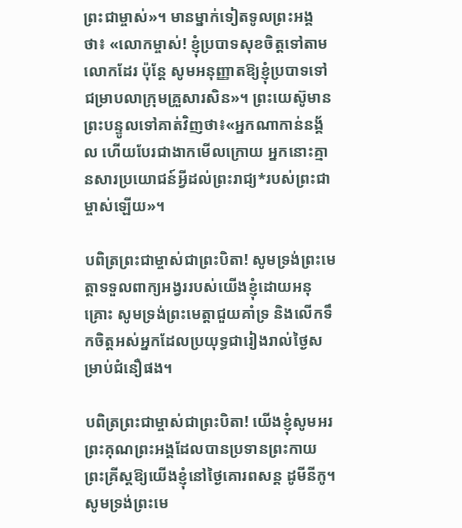ព្រះ‌ជាម្ចាស់»។ មានម្នាក់ទៀតទូលព្រះ‌អង្គថា៖ «លោកម្ចាស់! ខ្ញុំប្របាទសុខចិត្តទៅតាមលោកដែរ ប៉ុន្តែ សូមអនុញ្ញាតឱ្យខ្ញុំប្របាទទៅជម្រាបលាក្រុមគ្រួសារសិន»។ ព្រះ‌យេស៊ូមានព្រះ‌បន្ទូលទៅគាត់វិញថា៖«អ្នកណាកាន់នង្គ័ល ហើយបែរជាងាកមើលក្រោយ អ្នកនោះគ្មានសារ‌ប្រយោជន៍អ្វីដល់ព្រះ‌រាជ្យ*របស់ព្រះ‌ជាម្ចាស់ឡើយ»។

បពិត្រព្រះជាម្ចាស់ជាព្រះបិតា! សូមទ្រង់ព្រះមេត្តាទទួលពាក្យអង្វររបស់យើងខ្ញុំដោយអនុគ្រោះ សូមទ្រង់ព្រះមេត្តាជួយគាំទ្រ និងលើកទឹកចិត្តអស់អ្នកដែលប្រយុទ្ធជារៀងរាល់ថ្ងៃសម្រាប់ជំនឿផង។

បពិត្រព្រះជាម្ចាស់ជាព្រះបិតា! យើងខ្ញុំសូមអរព្រះគុណព្រះអង្គដែលបានប្រទានព្រះកាយព្រះគ្រីស្តឱ្យយើងខ្ញុំនៅថ្ងៃគោរពសន្ត ដូមីនីកូ។ សូមទ្រង់ព្រះមេ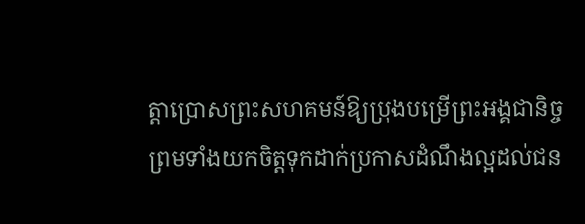ត្តាប្រោសព្រះសហគមន៍ឱ្យប្រុងបម្រើព្រះអង្គជានិច្ច ព្រមទាំងយកចិត្តទុកដាក់ប្រកាសដំណឹងល្អដល់ជន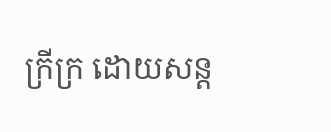ក្រីក្រ ដោយសន្ត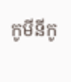កូមីនីកូ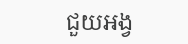ជួយអង្វ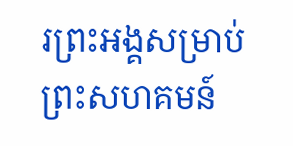រព្រះអង្គសម្រាប់ព្រះសហគមន៍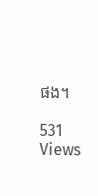ផង។

531 Views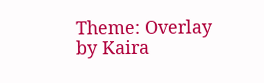Theme: Overlay by Kaira